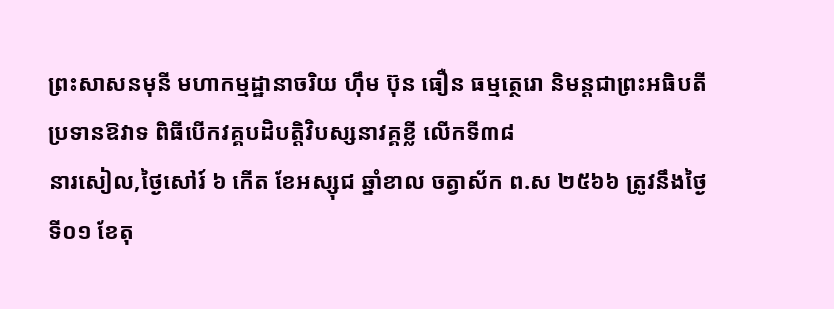ព្រះសាសនមុនី មហាកម្មដ្ឋានាចរិយ ហ៊ឹម ប៊ុន ធឿន ធម្មត្ថេរោ និមន្តជាព្រះអធិបតីប្រទានឱវាទ ពិធីបើកវគ្គបដិបត្តិវិបស្សនាវគ្គខ្លី លើកទី៣៨
នារសៀល,ថ្ងៃសៅរ៍ ៦ កើត ខែអស្សុជ ឆ្នាំខាល ចត្វាស័ក ព.ស ២៥៦៦ ត្រូវនឹងថ្ងៃទី០១ ខែតុ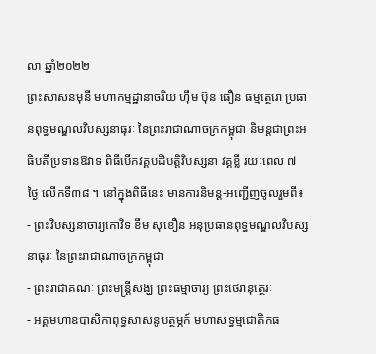លា ឆ្នាំ២០២២
ព្រះសាសនមុនី មហាកម្មដ្ឋានាចរិយ ហ៊ឹម ប៊ុន ធឿន ធម្មត្ថេរោ ប្រធានពុទ្ធមណ្ឌលវិបស្សនាធុរៈ នៃព្រះរាជាណាចក្រកម្ពុជា និមន្តជាព្រះអធិបតីប្រទានឱវាទ ពិធីបើកវគ្គបដិបត្តិវិបស្សនា វគ្គខ្លី រយៈពេល ៧ ថ្ងៃ លើកទី៣៨ ។ នៅក្នុងពិធីនេះ មានការនិមន្ត-អញ្ជើញចូលរួមពី៖
- ព្រះវិបស្សនាចារ្យកោវិទ ខឹម សុខឿន អនុប្រធានពុទ្ធមណ្ឌលវិបស្សនាធុរៈ នៃព្រះរាជាណាចក្រកម្ពុជា
- ព្រះរាជាគណៈ ព្រះមន្ត្រីសង្ឃ ព្រះធម្មាចារ្យ ព្រះថេរានុត្ថេរៈ
- អគ្គមហាឧបាសិកាពុទ្ធសាសនូបត្ថម្ភក៍ មហាសទ្ធម្មជោតិកធ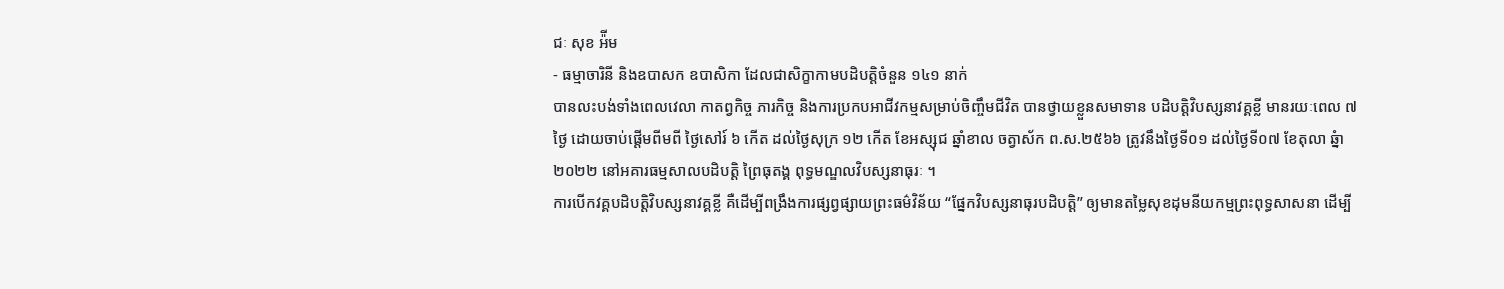ជៈ សុខ អ៉ីម
- ធម្មាចារិនី និងឧបាសក ឧបាសិកា ដែលជាសិក្ខាកាមបដិបត្តិចំនួន ១៤១ នាក់
បានលះបង់ទាំងពេលវេលា កាតព្វកិច្ច ភារកិច្ច និងការប្រកបអាជីវកម្មសម្រាប់ចិញ្ចឹមជីវិត បានថ្វាយខ្លួនសមាទាន បដិបត្តិវិបស្សនាវគ្គខ្លី មានរយៈពេល ៧ ថ្ងៃ ដោយចាប់ផ្តើមពីមពី ថ្ងៃសៅរ៍ ៦ កើត ដល់ថ្ងៃសុក្រ ១២ កើត ខែអស្សុជ ឆ្នាំខាល ចត្វាស័ក ព.ស.២៥៦៦ ត្រូវនឹងថ្ងៃទី០១ ដល់ថ្ងៃទី០៧ ខែតុលា ឆ្នំា២០២២ នៅអគារធម្មសាលបដិបត្តិ ព្រៃធុតង្គ ពុទ្ធមណ្ឌលវិបស្សនាធុរៈ ។
ការបើកវគ្គបដិបត្តិវិបស្សនាវគ្គខ្លី គឺដើម្បីពង្រឹងការផ្សព្វផ្សាយព្រះធម៌វិន័យ “ផ្នែកវិបស្សនាធុរបដិបត្តិ” ឲ្យមានតម្លៃសុខដុមនីយកម្មព្រះពុទ្ធសាសនា ដើម្បី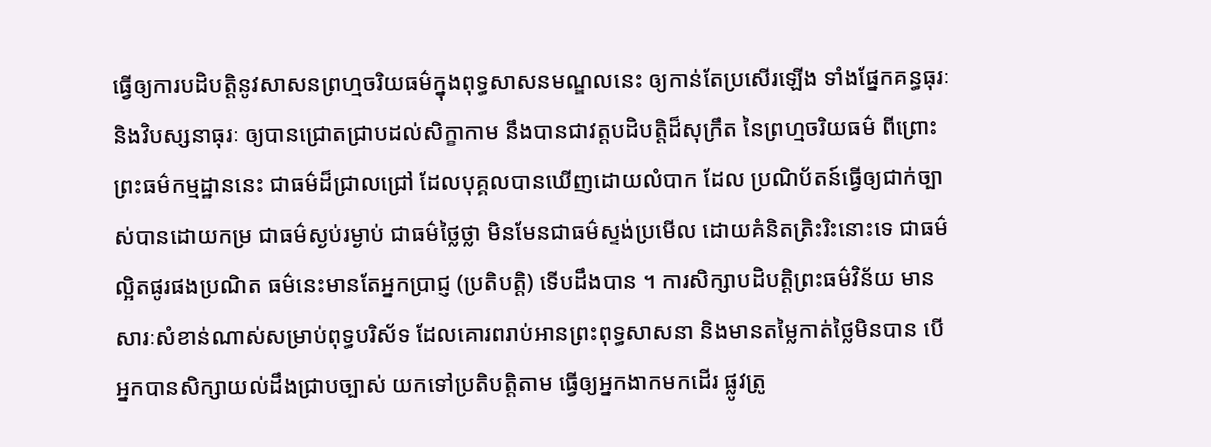ធ្វើឲ្យការបដិបត្ដិនូវសាសនព្រហ្មចរិយធម៌ក្នុងពុទ្ធសាសនមណ្ឌលនេះ ឲ្យកាន់តែប្រសើរឡើង ទាំងផ្នែកគន្ធធុរៈ និងវិបស្សនាធុរៈ ឲ្យបានជ្រោតជ្រាបដល់សិក្ខាកាម នឹងបានជាវត្តបដិបត្តិដ៏សុក្រឹត នៃព្រហ្មចរិយធម៌ ពីព្រោះព្រះធម៌កម្មដ្ឋាននេះ ជាធម៌ដ៏ជ្រាលជ្រៅ ដែលបុគ្គលបានឃើញដោយលំបាក ដែល ប្រណិប័តន៍ធ្វើឲ្យជាក់ច្បាស់បានដោយកម្រ ជាធម៌ស្ងប់រម្ងាប់ ជាធម៌ថ្លៃថ្លា មិនមែនជាធម៌ស្ទង់ប្រមើល ដោយគំនិតត្រិះរិះនោះទេ ជាធម៌ល្អិតផូរផងប្រណិត ធម៌នេះមានតែអ្នកប្រាជ្ញ (ប្រតិបត្តិ) ទើបដឹងបាន ។ ការសិក្សាបដិបត្តិព្រះធម៌វិន័យ មានសារៈសំខាន់ណាស់សម្រាប់ពុទ្ធបរិស័ទ ដែលគោរពរាប់អានព្រះពុទ្ធសាសនា និងមានតម្លៃកាត់ថ្លៃមិនបាន បើអ្នកបានសិក្សាយល់ដឹងជ្រាបច្បាស់ យកទៅប្រតិបត្តិតាម ធ្វើឲ្យអ្នកងាកមកដើរ ផ្លូវត្រូ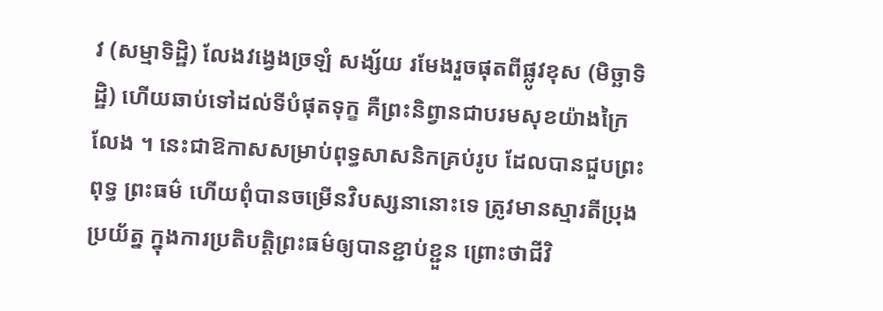វ (សម្មាទិដ្ឋិ) លែងវង្វេងច្រឡំ សង្ស័យ រមែងរួចផុតពីផ្លូវខុស (មិច្ឆាទិដ្ឋិ) ហើយឆាប់ទៅដល់ទីបំផុតទុក្ខ គឺព្រះនិព្វានជាបរមសុខយ៉ាងក្រៃលែង ។ នេះជាឱកាសសម្រាប់ពុទ្ធសាសនិកគ្រប់រូប ដែលបានជួបព្រះពុទ្ធ ព្រះធម៌ ហើយពុំបានចម្រើនវិបស្សនានោះទេ ត្រូវមានស្មារតីប្រុងប្រយ័ត្ន ក្នុងការប្រតិបត្តិព្រះធម៌ឲ្យបានខ្ជាប់ខ្ជួន ព្រោះថាជីវិ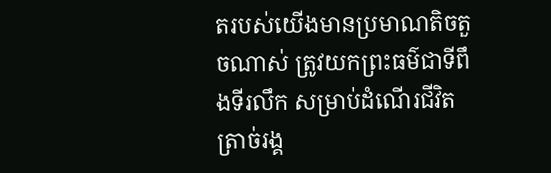តរបស់យើងមានប្រមាណតិចតួចណាស់ ត្រូវយកព្រះធម៌ជាទីពឹងទីរលឹក សម្រាប់ដំណើរជីវិត ត្រាច់រង្គ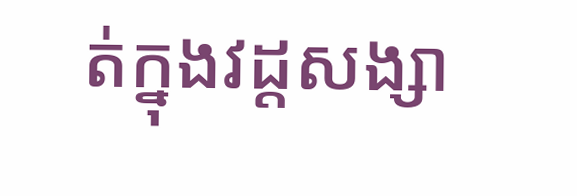ត់ក្នុងវដ្តសង្សា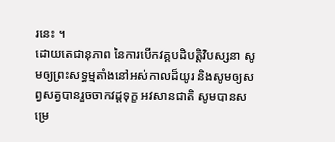រនេះ ។
ដោយតេជានុភាព នៃការបើកវគ្គបដិបត្តិវិបស្សនា សូមឲ្យព្រះសទ្ធម្មតាំងនៅអស់កាលដ៏យូរ និងសូមឲ្យសព្វសត្វបានរួចចាកវដ្តទុក្ខ អវសានជាតិ សូមបានសម្រេ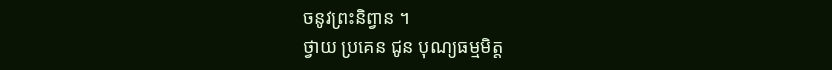ចនូវព្រះនិព្វាន ។
ថ្វាយ ប្រគេន ជូន បុណ្យធម្មមិត្ត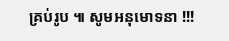គ្រប់រូប ៕ សូមអនុមោទនា !!!